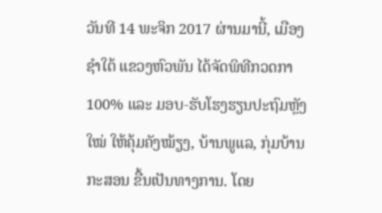ວັນທີ 14 ພະຈິກ 2017 ຜ່ານມານີ້, ເມືອງຊຳໃຕ້ ແຂວງຫົວພັນ ໄດ້ຈັດພິທີກວດກາ 100% ແລະ ມອບ-ຮັບໂຮງຮຽນປະຖົມຫຼັງໃໝ່ ໃຫ້ຄຸ້ມຄັງໝ້ຽງ, ບ້ານພູແລ, ກຸ່ມບ້ານກະສອນ ຂື້ນເປັນທາງການ. ໂດຍ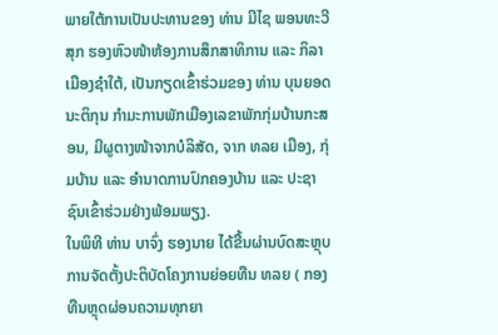ພາຍໃຕ້ການເປັນປະທານຂອງ ທ່ານ ມີໄຊ ພອນທະວີສຸກ ຮອງຫົວໜ້າຫ້ອງການສຶກສາທິການ ແລະ ກິລາ ເມືອງຊໍາໃຕ້, ເປັນກຽດເຂົ້າຮ່ວມຂອງ ທ່ານ ບຸນຍອດ ນະຕິກຸນ ກຳມະການພັກເມືອງເລຂາພັກກຸ່ມບ້ານກະສອນ, ມີຜູຕາງໜ້າຈາກບໍລິສັດ, ຈາກ ທລຍ ເມືອງ, ກຸ່ມບ້ານ ແລະ ອຳນາດການປົກຄອງບ້ານ ແລະ ປະຊາຊົນເຂົ້າຮ່ວມຢ່າງພ້ອມພຽງ.
ໃນພິທີ ທ່ານ ບາຈົ່ງ ຮອງນາຍ ໄດ້ຂື້ນຜ່ານບົດສະຫຼຸບການຈັດຕັ້ງປະຕິບັດໂຄງການຍ່ອຍທືນ ທລຍ ( ກອງທືນຫຼຸດຜ່ອນຄວາມທຸກຍາ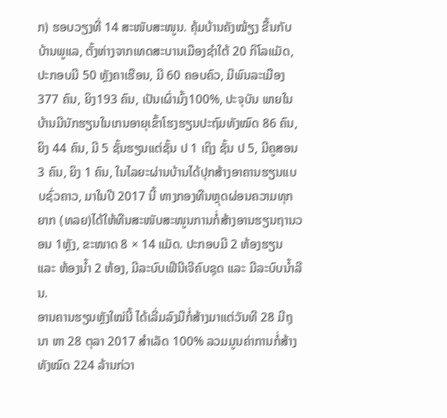ກ) ຮອບວຽງທີ່ 14 ສະໜັບສະໜູນ. ຄຸ້ມບ້ານຄັງໝ້ຽງ ຂື້ນກັບບ້ານພູແລ, ຕັ້ງຫ່າງຈາກເທດສະບານເມືອງຊຳໃຕ້ 20 ກິໂລແມັດ, ປະກອບມີ 50 ຫຼັງຄາເຮືອນ, ມີ 60 ຄອບຄົວ, ມີພົນລະເມືອງ 377 ຄົນ, ຍິງ193 ຄົນ, ເປັນເຜົ່າມົ້ງ100%, ປະຈຸບັນ ພາຍໃນບ້ານມີນັກຮຽນໃນເກນອາຍຸເຂົ້າໂຮງຮຽນປະຖົມທັງໝົດ 86 ຄົນ, ຍິງ 44 ຄົນ, ມີ 5 ຊັ້ນຮຽນແຕ່ຊັ້ນ ປ 1 ເຖິງ ຊັ້ນ ປ 5, ມີຄູສອນ 3 ຄົນ, ຍິງ 1 ຄົນ, ໃນໄລຍະຜ່ານບ້ານໄດ້ປຸກສ້າງອາຄານຮຽນແບບຊົ່ວຄາວ, ມາໃນປີ 2017 ນີ້ ທາງກອງທືນຫຼຸດຜ່ອນຄວາມທຸກຍາກ (ທລຍ)ໄດ້ໃຫ້ທືນສະໜັບສະໜູນການກໍ່ສ້າງອານຮຽນຖານວອນ 1ຫຼັງ, ຂະໜາດ 8 × 14 ແມັດ. ປະກອບມີ 2 ຫ້ອງຮຽນ ແລະ ຫ້ອງນໍ້າ 2 ຫ້ອງ, ມີລະບົບເຟີນີເຈີຄົບຊຸດ ແລະ ມີລະບົບນໍ້າລີນ.
ອານຄານຮຽນຫຼັງໃໝ່ນີ້ ໄດ້ເລີ່ມລົງມືກໍ່ສ້າງມາແຕ່ວັນທີ 28 ມີຖຸນາ ຫາ 28 ຕຸລາ 2017 ສຳເລັດ 100% ລວມມູນຄ່າການກໍ່ສ້າງທັງໝົດ 224 ລ້ານກ່ວາ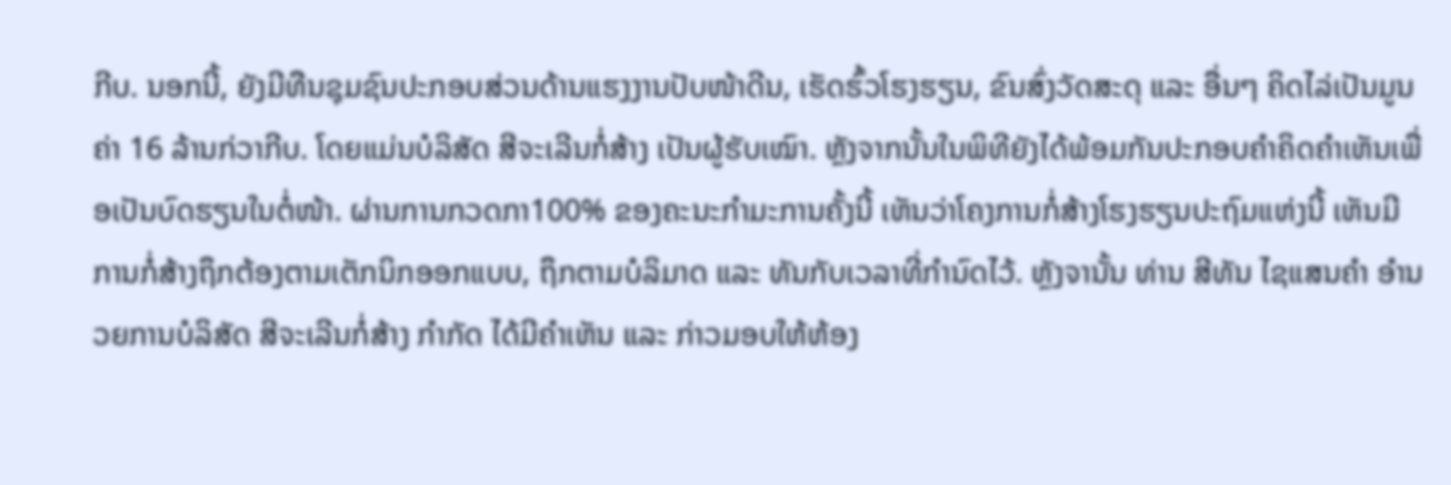ກີບ. ນອກນີ້, ຍັງມີທືນຊຸມຊົນປະກອບສ່ວນດ້ານແຮງງານປັບໜ້າດີນ, ເຮັດຮົ້ວໂຮງຮຽນ, ຂົນສົ່ງວັດສະດຸ ແລະ ອື່ນໆ ຄິດໄລ່ເປັນມູນຄ່າ 16 ລ້ານກ່ວາກີບ. ໂດຍແມ່ນບໍລິສັດ ສີຈະເລີນກໍ່ສ້າງ ເປັນຜູ້ຮັບເໝົາ. ຫຼັງຈາກນັ້ນໃນພິທີຍັງໄດ້ພ້ອມກັນປະກອບຄຳຄິດຄຳເຫັນເພື່ອເປັນບົດຮຽນໃນຕໍ່ໜ້າ. ຜ່ານການກວດກາ100% ຂອງຄະນະກຳມະການຄັ້ງນີ້ ເຫັນວ່າໂຄງການກໍ່ສ້າງໂຮງຮຽນປະຖົມແຫ່ງນີ້ ເຫັນມີການກໍ່ສ້າງຖຶກຕ້ອງຕາມເຕັກນິກອອກແບບ, ຖຶກຕາມບໍລິມາດ ແລະ ທັນກັບເວລາທີ່ກໍານົດໄວ້. ຫຼັງຈານັ້ນ ທ່ານ ສີທັນ ໄຊແສນຄໍາ ອຳນວຍການບໍລິສັດ ສີຈະເລີນກໍ່ສ້າງ ກຳກັດ ໄດ້ມີຄຳເຫັນ ແລະ ກ່າວມອບໃຫ້ຫ້ອງ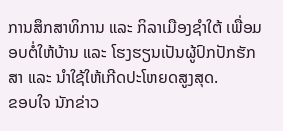ການສຶກສາທິການ ແລະ ກິລາເມືອງຊໍາໃຕ້ ເພື່ອມອບຕໍ່ໃຫ້ບ້ານ ແລະ ໂຮງຮຽນເປັນຜູ້ປົກປັກຮັກສາ ແລະ ນຳໃຊ້ໃຫ້ເກີດປະໂຫຍດສູງສຸດ.
ຂອບໃຈ ນັກຂ່າວ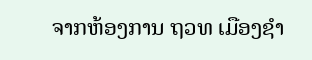ຈາກຫ້ອງການ ຖວທ ເມືອງຊໍາ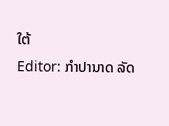ໃຕ້
Editor: ກຳປານາດ ລັດ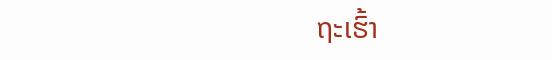ຖະເຮົ້າ